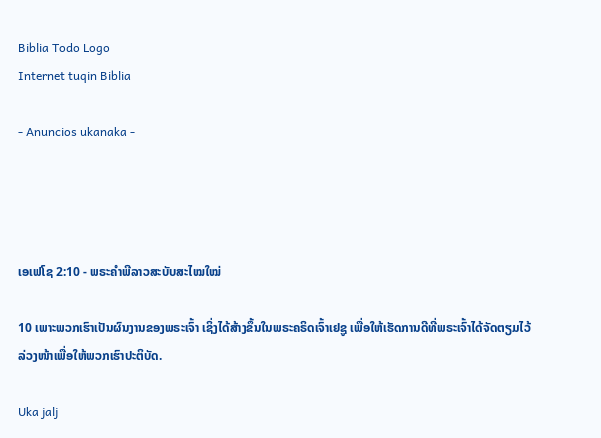Biblia Todo Logo
Internet tuqin Biblia

- Anuncios ukanaka -




ເອເຟໂຊ 2:10 - ພຣະຄຳພີລາວສະບັບສະໄໝໃໝ່

10 ເພາະພວກເຮົາເປັນຜົນງານຂອງພຣະເຈົ້າ ເຊິ່ງໄດ້ສ້າງຂຶ້ນໃນພຣະຄຣິດເຈົ້າເຢຊູ ເພື່ອໃຫ້ເຮັດການດີທີ່ພຣະເຈົ້າໄດ້ຈັດຕຽມໄວ້ລ່ວງໜ້າເພື່ອໃຫ້ພວກເຮົາປະຕິບັດ.

Uka jalj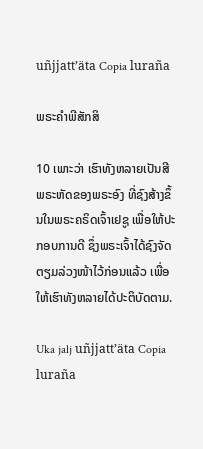uñjjattʼäta Copia luraña

ພຣະຄຳພີສັກສິ

10 ເພາະວ່າ ເຮົາທັງຫລາຍເປັນສີພຣະຫັດຂອງພຣະອົງ ທີ່ຊົງສ້າງຂຶ້ນໃນພຣະຄຣິດເຈົ້າເຢຊູ ເພື່ອໃຫ້ປະກອບການດີ ຊຶ່ງພຣະເຈົ້າໄດ້ຊົງຈັດຕຽມລ່ວງໜ້າໄວ້ກ່ອນແລ້ວ ເພື່ອໃຫ້ເຮົາທັງຫລາຍໄດ້ປະຕິບັດຕາມ.

Uka jalj uñjjattʼäta Copia luraña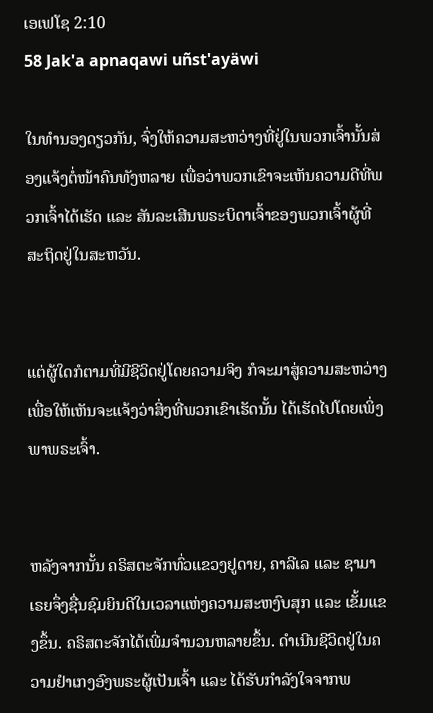ເອເຟໂຊ 2:10
58 Jak'a apnaqawi uñst'ayäwi

ໃນທຳນອງດຽວກັນ, ຈົ່ງໃຫ້ຄວາມສະຫວ່າງທີ່ຢູ່ໃນພວກເຈົ້ານັ້ນສ່ອງແຈ້ງຕໍ່ໜ້າຄົນທັງຫລາຍ ເພື່ອວ່າພວກເຂົາຈະເຫັນຄວາມດີທີ່ພວກເຈົ້າໄດ້ເຮັດ ແລະ ສັນລະເສີນພຣະບິດາເຈົ້າຂອງພວກເຈົ້າຜູ້ທີ່ສະຖິດຢູ່ໃນສະຫວັນ.


ແຕ່ຜູ້ໃດກໍຕາມທີ່ມີຊີວິດຢູ່ໂດຍຄວາມຈິງ ກໍຈະມາສູ່ຄວາມສະຫວ່າງ ເພື່ອໃຫ້ເຫັນຈະແຈ້ງວ່າສິ່ງທີ່ພວກເຂົາເຮັດນັ້ນ ໄດ້ເຮັດໄປໂດຍເພິ່ງພາພຣະເຈົ້າ.


ຫລັງຈາກນັ້ນ ຄຣິສຕະຈັກທົ່ວແຂວງຢູດາຍ, ຄາລີເລ ແລະ ຊາມາເຣຍຈຶ່ງຊື່ນຊົມຍິນດີໃນເວລາແຫ່ງຄວາມສະຫງົບສຸກ ແລະ ເຂັ້ມແຂງຂຶ້ນ. ຄຣິສຕະຈັກໄດ້ເພີ່ມຈຳນວນຫລາຍຂຶ້ນ. ດຳເນີນຊີວິດຢູ່ໃນຄວາມຢຳເກງອົງພຣະຜູ້ເປັນເຈົ້າ ແລະ ໄດ້ຮັບກຳລັງໃຈຈາກພ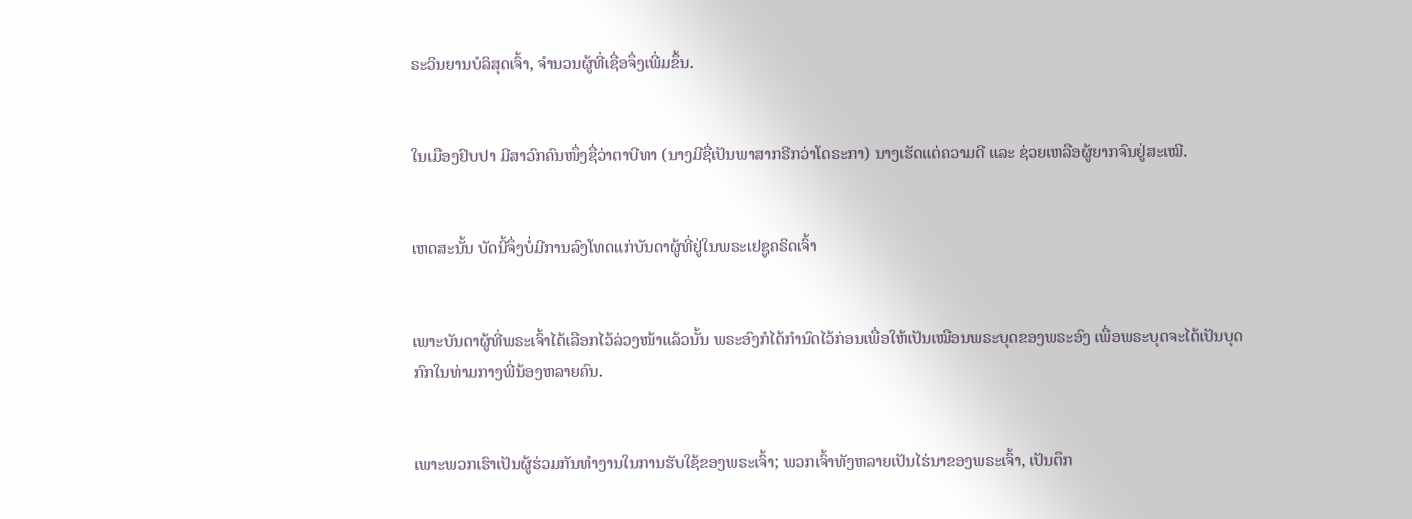ຣະວິນຍານບໍລິສຸດເຈົ້າ, ຈຳນວນຜູ້ທີ່ເຊື່ອຈຶ່ງເພີ່ມຂຶ້ນ.


ໃນເມືອງຢົບປາ ມີສາວົກຄົນໜຶ່ງຊື່ວ່າຕາບີທາ (ນາງມີຊື່ເປັນພາສາກຣີກວ່າໂດຣະກາ) ນາງເຮັດແຕ່ຄວາມດີ ແລະ ຊ່ວຍເຫລືອຜູ້ຍາກຈົນຢູ່ສະເໝີ.


ເຫດສະນັ້ນ ບັດນີ້ຈຶ່ງບໍ່ມີການລົງໂທດແກ່ບັນດາຜູ້ທີ່ຢູ່ໃນພຣະເຢຊູຄຣິດເຈົ້າ


ເພາະບັນດາຜູ້ທີ່ພຣະເຈົ້າໄດ້ເລືອກໄວ້ລ່ວງໜ້າແລ້ວນັ້ນ ພຣະອົງກໍໄດ້ກຳນົດໄວ້ກ່ອນເພື່ອໃຫ້ເປັນເໝືອນພຣະບຸດຂອງພຣະອົງ ເພື່ອພຣະບຸດຈະໄດ້ເປັນບຸດກົກໃນທ່າມກາງພີ່ນ້ອງຫລາຍຄົນ.


ເພາະພວກເຮົາເປັນຜູ້ຮ່ວມກັນທຳງານໃນການຮັບໃຊ້ຂອງພຣະເຈົ້າ; ພວກເຈົ້າທັງຫລາຍເປັນໄຮ່ນາຂອງພຣະເຈົ້າ, ເປັນຕຶກ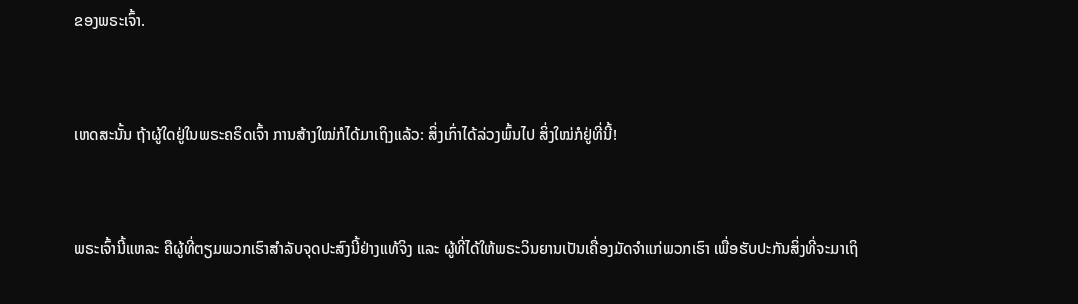ຂອງພຣະເຈົ້າ.


ເຫດສະນັ້ນ ຖ້າຜູ້ໃດຢູ່ໃນພຣະຄຣິດເຈົ້າ ການສ້າງໃໝ່ກໍໄດ້ມາເຖິງແລ້ວ: ສິ່ງເກົ່າໄດ້ລ່ວງພົ້ນໄປ ສິ່ງໃໝ່ກໍຢູ່ທີ່ນີ້!


ພຣະເຈົ້ານີ້ແຫລະ ຄືຜູ້ທີ່ຕຽມພວກເຮົາສຳລັບຈຸດປະສົງນີ້ຢ່າງແທ້ຈິງ ແລະ ຜູ້ທີ່ໄດ້ໃຫ້ພຣະວິນຍານເປັນເຄື່ອງມັດຈຳແກ່ພວກເຮົາ ເພື່ອຮັບປະກັນສິ່ງທີ່ຈະມາເຖິ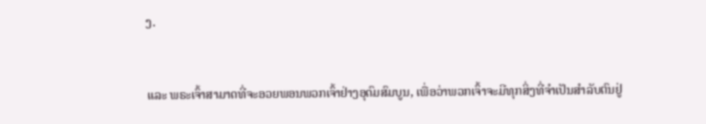ງ.


ແລະ ພຣະເຈົ້າສາມາດທີ່ຈະອວຍພອນພວກເຈົ້າຢ່າງອຸດົມສົມບູນ, ເພື່ອວ່າພວກເຈົ້າຈະມີທຸກສິ່ງທີ່ຈໍາເປັນສຳລັບຕົນຢູ່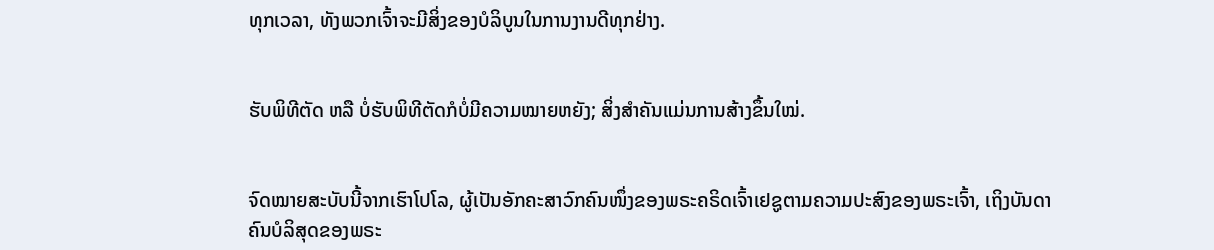ທຸກເວລາ, ທັງພວກເຈົ້າຈະມີສິ່ງຂອງບໍລິບູນໃນການງານດີທຸກຢ່າງ.


ຮັບພິທີຕັດ ຫລື ບໍ່ຮັບພິທີຕັດກໍບໍ່ມີຄວາມໝາຍຫຍັງ; ສິ່ງສຳຄັນແມ່ນການສ້າງຂຶ້ນໃໝ່.


ຈົດໝາຍສະບັບນີ້ຈາກເຮົາໂປໂລ, ຜູ້ເປັນອັກຄະສາວົກຄົນໜຶ່ງຂອງພຣະຄຣິດເຈົ້າເຢຊູຕາມຄວາມປະສົງຂອງພຣະເຈົ້າ, ເຖິງບັນດາຄົນບໍລິສຸດຂອງພຣະ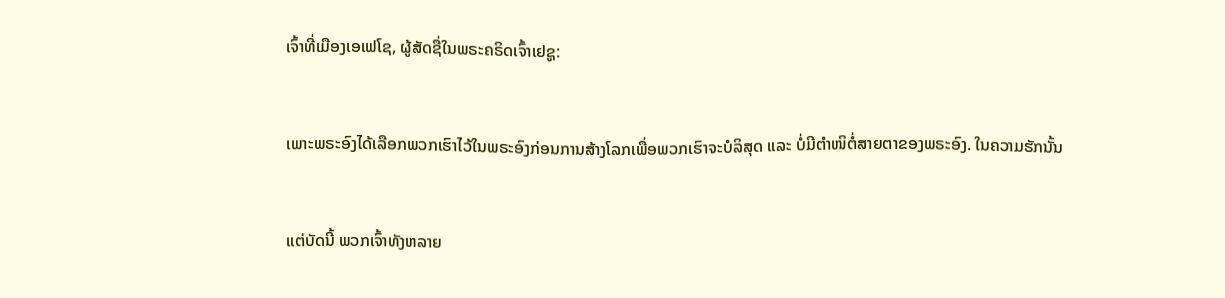ເຈົ້າທີ່ເມືອງເອເຟໂຊ, ຜູ້ສັດຊື່ໃນພຣະຄຣິດເຈົ້າເຢຊູ:


ເພາະພຣະອົງໄດ້ເລືອກພວກເຮົາໄວ້ໃນພຣະອົງກ່ອນການສ້າງໂລກເພື່ອພວກເຮົາຈະບໍລິສຸດ ແລະ ບໍ່ມີຕຳໜິຕໍ່ສາຍຕາຂອງພຣະອົງ. ໃນຄວາມຮັກນັ້ນ


ແຕ່ບັດນີ້ ພວກເຈົ້າທັງຫລາຍ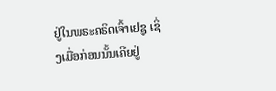ຢູ່ໃນພຣະຄຣິດເຈົ້າເຢຊູ ເຊິ່ງເມື່ອກ່ອນນັ້ນເຄີຍຢູ່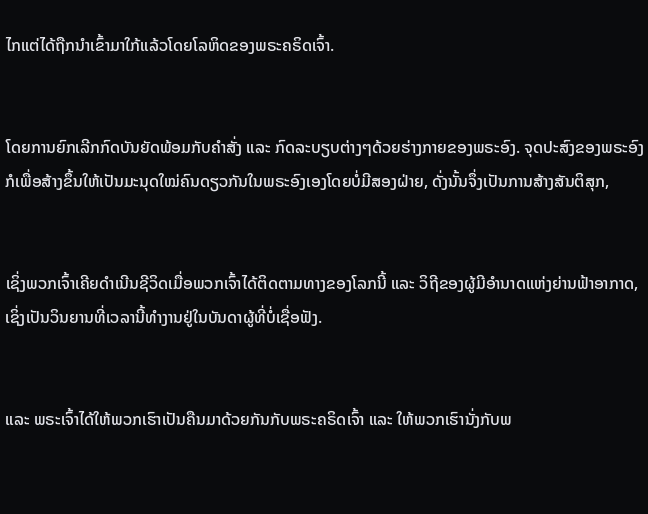ໄກແຕ່ໄດ້ຖືກນຳເຂົ້າມາໃກ້ແລ້ວໂດຍໂລຫິດຂອງພຣະຄຣິດເຈົ້າ.


ໂດຍການຍົກເລີກກົດບັນຍັດພ້ອມກັບຄຳສັ່ງ ແລະ ກົດລະບຽບຕ່າງໆດ້ວຍຮ່າງກາຍຂອງພຣະອົງ. ຈຸດປະສົງຂອງພຣະອົງກໍເພື່ອສ້າງຂຶ້ນໃຫ້ເປັນມະນຸດໃໝ່ຄົນດຽວກັນໃນພຣະອົງເອງໂດຍບໍ່ມີສອງຝ່າຍ, ດັ່ງນັ້ນຈຶ່ງເປັນການສ້າງສັນຕິສຸກ,


ເຊິ່ງພວກເຈົ້າເຄີຍດຳເນີນຊີວິດເມື່ອພວກເຈົ້າໄດ້ຕິດຕາມທາງຂອງໂລກນີ້ ແລະ ວິຖີຂອງຜູ້ມີອຳນາດແຫ່ງຍ່ານຟ້າອາກາດ, ເຊິ່ງເປັນວິນຍານທີ່ເວລານີ້ທຳງານຢູ່ໃນບັນດາຜູ້ທີ່ບໍ່ເຊື່ອຟັງ.


ແລະ ພຣະເຈົ້າໄດ້ໃຫ້ພວກເຮົາເປັນຄືນມາດ້ວຍກັນກັບພຣະຄຣິດເຈົ້າ ແລະ ໃຫ້ພວກເຮົານັ່ງກັບພ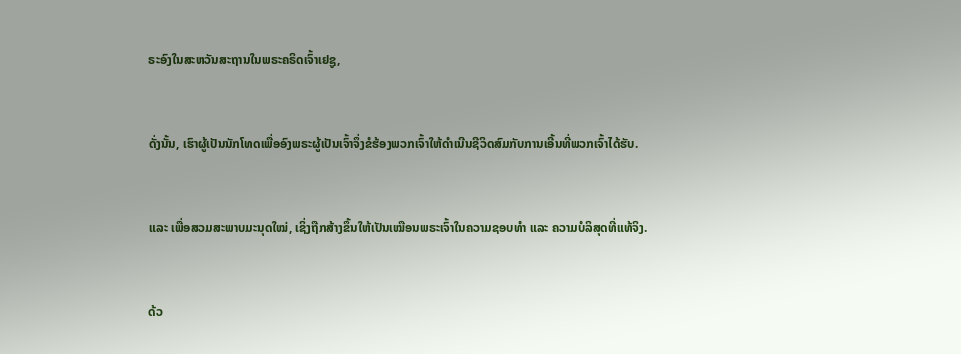ຣະອົງໃນສະຫວັນສະຖານໃນພຣະຄຣິດເຈົ້າເຢຊູ,


ດັ່ງນັ້ນ, ເຮົາຜູ້ເປັນນັກໂທດເພື່ອອົງພຣະຜູ້ເປັນເຈົ້າຈຶ່ງຂໍຮ້ອງພວກເຈົ້າໃຫ້ດຳເນີນຊີວິດສົມກັບການເອີ້ນທີ່ພວກເຈົ້າໄດ້ຮັບ.


ແລະ ເພື່ອສວມສະພາບມະນຸດໃໝ່, ເຊິ່ງຖືກສ້າງຂຶ້ນໃຫ້ເປັນເໝືອນພຣະເຈົ້າໃນຄວາມຊອບທຳ ແລະ ຄວາມບໍລິສຸດທີ່ແທ້ຈິງ.


ດ້ວ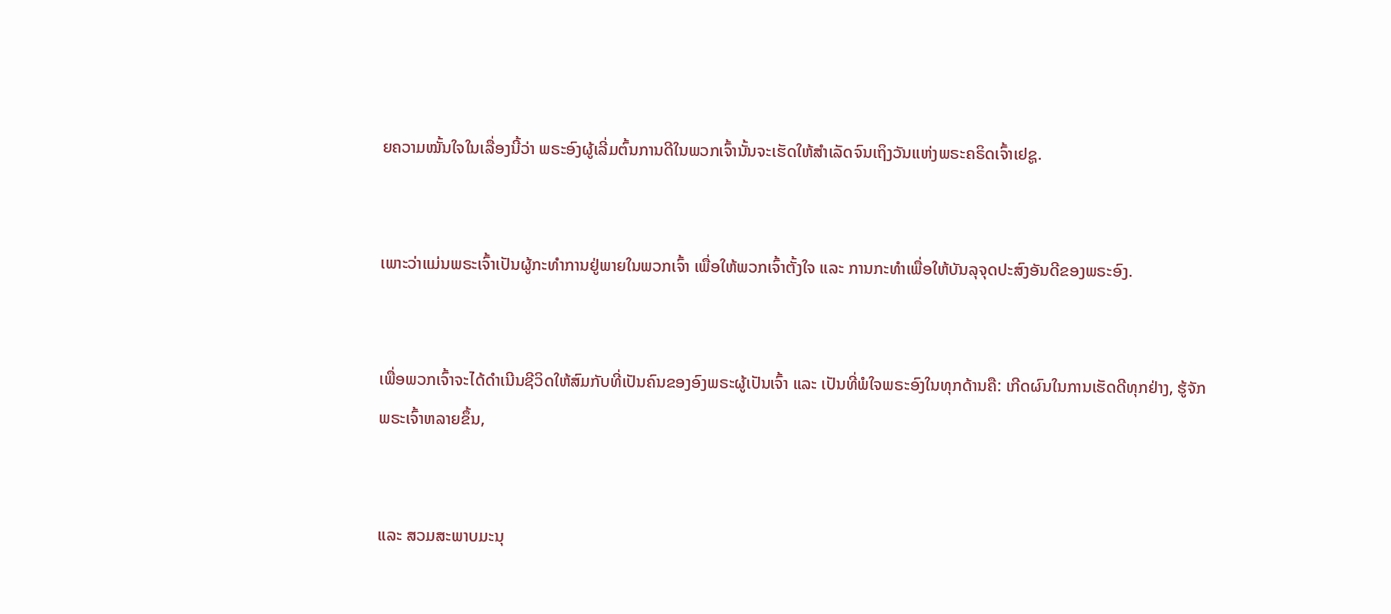ຍຄວາມໝັ້ນໃຈໃນເລື່ອງນີ້ວ່າ ພຣະອົງຜູ້ເລີ່ມຕົ້ນການດີໃນພວກເຈົ້ານັ້ນຈະເຮັດໃຫ້ສຳເລັດຈົນເຖິງວັນແຫ່ງພຣະຄຣິດເຈົ້າເຢຊູ.


ເພາະວ່າແມ່ນພຣະເຈົ້າເປັນຜູ້ກະທຳການຢູ່ພາຍໃນພວກເຈົ້າ ເພື່ອໃຫ້ພວກເຈົ້າຕັ້ງໃຈ ແລະ ການກະທຳເພື່ອໃຫ້ບັນລຸຈຸດປະສົງອັນດີຂອງພຣະອົງ.


ເພື່ອພວກເຈົ້າຈະໄດ້ດຳເນີນຊີວິດໃຫ້ສົມກັບທີ່ເປັນຄົນຂອງອົງພຣະຜູ້ເປັນເຈົ້າ ແລະ ເປັນທີ່ພໍໃຈພຣະອົງໃນທຸກດ້ານຄື: ເກີດຜົນໃນການເຮັດດີທຸກຢ່າງ, ຮູ້ຈັກພຣະເຈົ້າຫລາຍຂຶ້ນ,


ແລະ ສວມສະພາບມະນຸ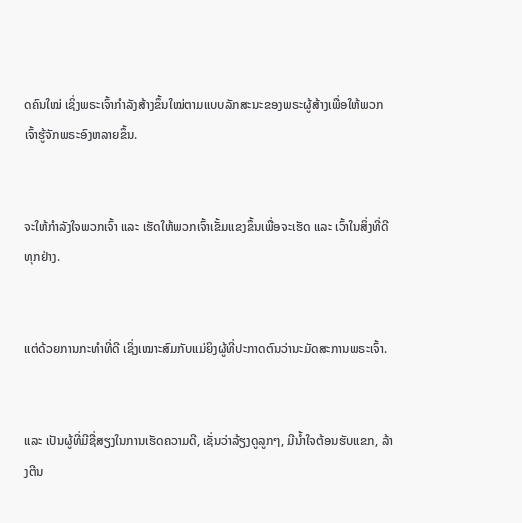ດຄົນໃໝ່ ເຊິ່ງພຣະເຈົ້າກຳລັງສ້າງຂຶ້ນໃໝ່ຕາມແບບລັກສະນະຂອງພຣະຜູ້ສ້າງເພື່ອໃຫ້ພວກເຈົ້າຮູ້ຈັກພຣະອົງຫລາຍຂຶ້ນ.


ຈະໃຫ້ກຳລັງໃຈພວກເຈົ້າ ແລະ ເຮັດໃຫ້ພວກເຈົ້າເຂັ້ມແຂງຂຶ້ນເພື່ອຈະເຮັດ ແລະ ເວົ້າໃນສິ່ງທີ່ດີທຸກຢ່າງ.


ແຕ່ດ້ວຍການກະທຳທີ່ດີ ເຊິ່ງເໝາະສົມກັບແມ່ຍິງຜູ້ທີ່ປະກາດຕົນວ່ານະມັດສະການພຣະເຈົ້າ.


ແລະ ເປັນຜູ້ທີ່ມີຊື່ສຽງໃນການເຮັດຄວາມດີ, ເຊັ່ນວ່າລ້ຽງດູລູກໆ, ມີນ້ຳໃຈຕ້ອນຮັບແຂກ, ລ້າງຕີນ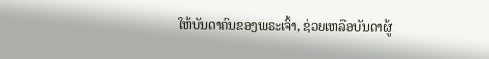ໃຫ້ບັນດາຄົນຂອງພຣະເຈົ້າ, ຊ່ວຍເຫລືອບັນດາຜູ້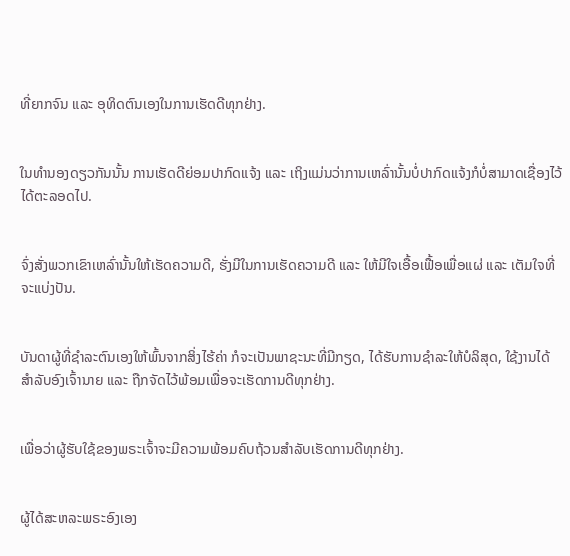ທີ່ຍາກຈົນ ແລະ ອຸທິດຕົນເອງໃນການເຮັດດີທຸກຢ່າງ.


ໃນທຳນອງດຽວກັນນັ້ນ ການເຮັດດີຍ່ອມປາກົດແຈ້ງ ແລະ ເຖິງແມ່ນວ່າການເຫລົ່ານັ້ນບໍ່ປາກົດແຈ້ງກໍບໍ່ສາມາດເຊື່ອງໄວ້ໄດ້ຕະລອດໄປ.


ຈົ່ງສັ່ງພວກເຂົາເຫລົ່ານັ້ນໃຫ້ເຮັດຄວາມດີ, ຮັ່ງມີໃນການເຮັດຄວາມດີ ແລະ ໃຫ້ມີໃຈເອື້ອເຟື້ອເພື່ອແຜ່ ແລະ ເຕັມໃຈທີ່ຈະແບ່ງປັນ.


ບັນດາຜູ້ທີ່ຊຳລະຕົນເອງໃຫ້ພົ້ນຈາກສິ່ງໄຮ້ຄ່າ ກໍຈະເປັນພາຊະນະທີ່ມີກຽດ, ໄດ້ຮັບການຊຳລະໃຫ້ບໍລິສຸດ, ໃຊ້ງານໄດ້ສຳລັບອົງເຈົ້ານາຍ ແລະ ຖືກຈັດໄວ້ພ້ອມເພື່ອຈະເຮັດການດີທຸກຢ່າງ.


ເພື່ອວ່າຜູ້ຮັບໃຊ້ຂອງພຣະເຈົ້າຈະມີຄວາມພ້ອມຄົບຖ້ວນສຳລັບເຮັດການດີທຸກຢ່າງ.


ຜູ້ໄດ້ສະຫລະພຣະອົງເອງ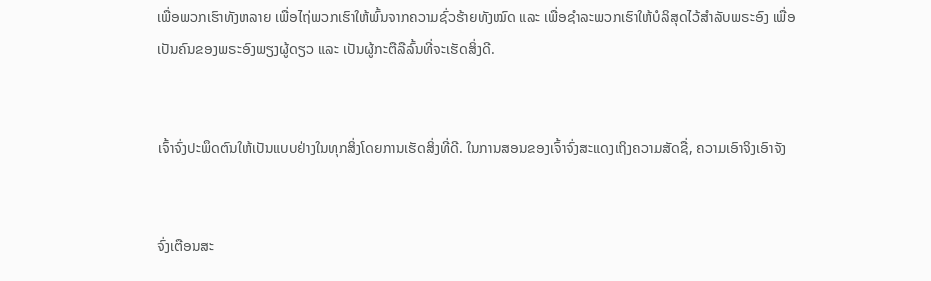ເພື່ອພວກເຮົາທັງຫລາຍ ເພື່ອໄຖ່ພວກເຮົາໃຫ້ພົ້ນຈາກຄວາມຊົ່ວຮ້າຍທັງໝົດ ແລະ ເພື່ອຊຳລະພວກເຮົາໃຫ້ບໍລິສຸດໄວ້ສຳລັບພຣະອົງ ເພື່ອເປັນຄົນຂອງພຣະອົງພຽງຜູ້ດຽວ ແລະ ເປັນຜູ້ກະຕືລືລົ້ນທີ່ຈະເຮັດສິ່ງດີ.


ເຈົ້າຈົ່ງປະພຶດຕົນໃຫ້ເປັນແບບຢ່າງໃນທຸກສິ່ງໂດຍການເຮັດສິ່ງທີ່ດີ. ໃນການສອນຂອງເຈົ້າຈົ່ງສະແດງເຖິງຄວາມສັດຊື່, ຄວາມເອົາຈິງເອົາຈັງ


ຈົ່ງເຕືອນສະ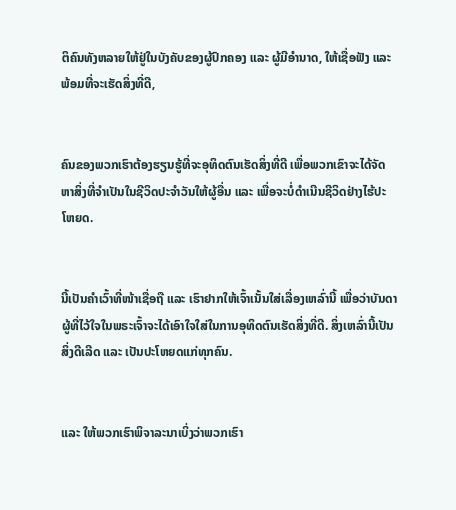ຕິຄົນທັງຫລາຍໃຫ້ຢູ່ໃນບັງຄັບຂອງຜູ້ປົກຄອງ ແລະ ຜູ້ມີອຳນາດ, ໃຫ້ເຊື່ອຟັງ ແລະ ພ້ອມທີ່ຈະເຮັດສິ່ງທີ່ດີ,


ຄົນຂອງພວກເຮົາຕ້ອງຮຽນຮູ້ທີ່ຈະອຸທິດຕົນເຮັດສິ່ງທີ່ດີ ເພື່ອພວກເຂົາຈະໄດ້ຈັດຫາສິ່ງທີ່ຈໍາເປັນໃນຊີວິດປະຈໍາວັນໃຫ້ຜູ້ອື່ນ ແລະ ເພື່ອຈະບໍ່ດຳເນີນຊີວິດຢ່າງໄຮ້ປະໂຫຍດ.


ນີ້ເປັນຄຳເວົ້າທີ່ໜ້າເຊື່ອຖື ແລະ ເຮົາຢາກໃຫ້ເຈົ້າເນັ້ນໃສ່ເລື່ອງເຫລົ່ານີ້ ເພື່ອວ່າບັນດາຜູ້ທີ່ໄວ້ໃຈໃນພຣະເຈົ້າຈະໄດ້ເອົາໃຈໃສ່ໃນການອຸທິດຕົນເຮັດສິ່ງທີ່ດີ. ສິ່ງເຫລົ່ານີ້ເປັນສິ່ງດີເລີດ ແລະ ເປັນປະໂຫຍດແກ່ທຸກຄົນ.


ແລະ ໃຫ້ພວກເຮົາພິຈາລະນາເບິ່ງວ່າພວກເຮົາ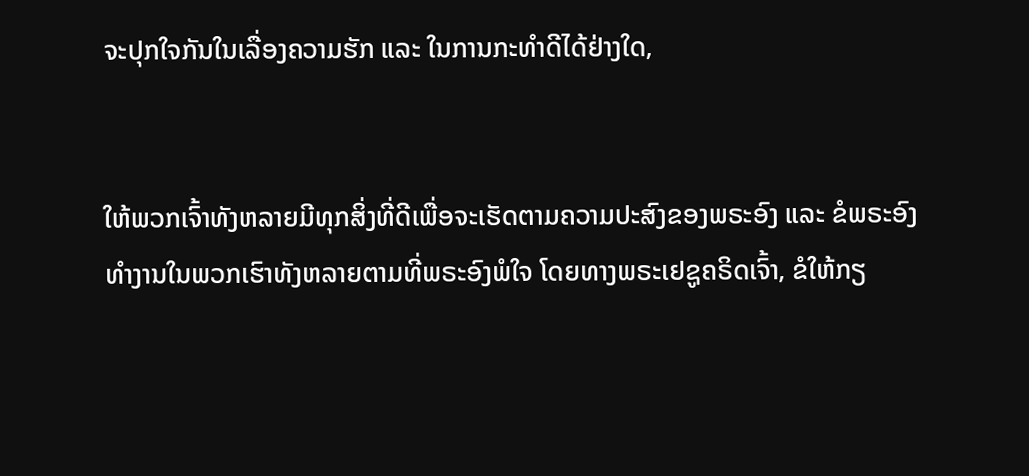ຈະປຸກໃຈກັນໃນເລື່ອງຄວາມຮັກ ແລະ ໃນການກະທຳດີໄດ້ຢ່າງໃດ,


ໃຫ້ພວກເຈົ້າທັງຫລາຍມີທຸກສິ່ງທີ່ດີເພື່ອຈະເຮັດຕາມຄວາມປະສົງຂອງພຣະອົງ ແລະ ຂໍພຣະອົງທຳງານໃນພວກເຮົາທັງຫລາຍຕາມທີ່ພຣະອົງພໍໃຈ ໂດຍທາງພຣະເຢຊູຄຣິດເຈົ້າ, ຂໍໃຫ້ກຽ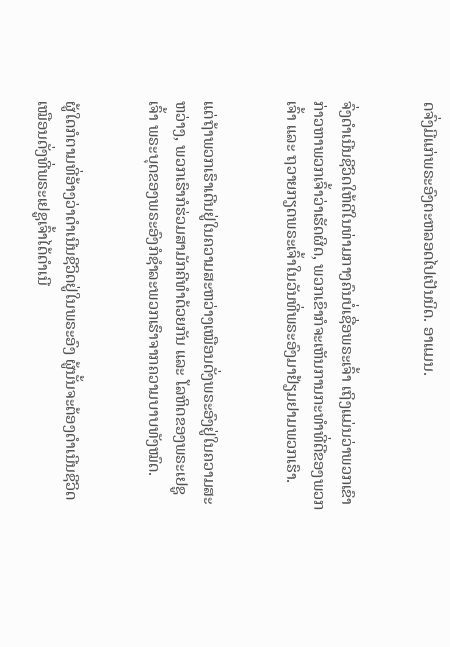ດຈົ່ງມີແກ່ພຣະອົງຕະຫລອດໄປເປັນນິດ. ອາແມນ.


ຈົ່ງດຳເນີນຊີວິດໃຫ້ດີໃນທ່າມກາງຄົນບໍ່ເຊື່ອພຣະເຈົ້າ ເຖິງແມ່ນວ່າພວກເຂົາກ່າວຫາພວກເຈົ້າວ່າເຮັດຜິດ, ພວກເຂົາກໍຈະເຫັນການກະທຳທີ່ດີຂອງພວກເຈົ້າ ແລະ ຖວາຍກຽດພຣະເຈົ້າໃນວັນທີ່ພຣະອົງມາຢ້ຽມຢາມພວກເຮົາ.


ແຕ່ຖ້າພວກເຮົາເດີນຢູ່ໃນຄວາມສະຫວ່າງເໝືອນດັ່ງພຣະອົງຢູ່ໃນຄວາມສະຫວ່າງ, ພວກເຮົາກໍຮ່ວມສາມັກຄີທຳດ້ວຍກັນ ແລະ ໂລຫິດຂອງພຣະເຢຊູເຈົ້າ ພຣະບຸດຂອງພຣະອົງກໍຊຳລະພວກເຮົາຈາກຄວາມບາບທັງໝົດ.


ຜູ້ໃດກໍຕາມທີ່ອ້າງວ່າດຳເນີນຊີວິດຢູ່ໃນພຣະອົງ ຜູ້ນັ້ນຈະຕ້ອງດຳເນີນຊີວິດເໝືອນດັ່ງທີ່ພຣະເຢຊູເຈົ້າໄດ້ດຳເນີ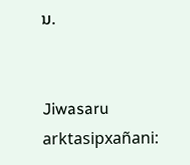ນ.


Jiwasaru arktasipxañani: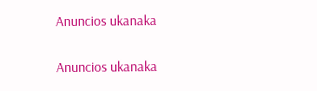Anuncios ukanaka


Anuncios ukanaka